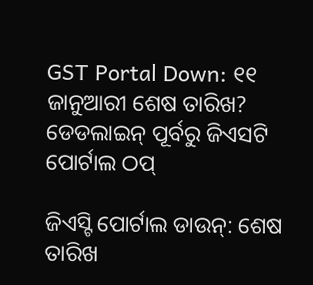GST Portal Down: ୧୧ ଜାନୁଆରୀ ଶେଷ ତାରିଖ? ଡେଡଲାଇନ୍ ପୂର୍ବରୁ ଜିଏସଟି ପୋର୍ଟାଲ ଠପ୍

ଜିଏସ୍ଟି ପୋର୍ଟାଲ ଡାଉନ୍: ଶେଷ ତାରିଖ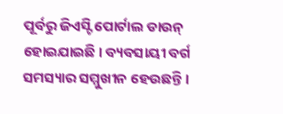ପୂର୍ବରୁ ଜିଏସ୍ଟି ପୋର୍ଟାଲ ଡାଉନ୍ ହୋଇଯାଇଛି । ବ୍ୟବସାୟୀ ବର୍ଗ ସମସ୍ୟାର ସମ୍ମୁଖୀନ ହେଉଛନ୍ତି ।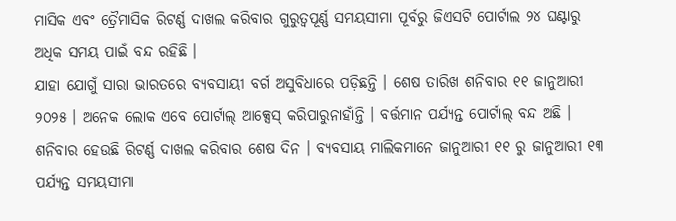ମାସିକ ଏବଂ ତ୍ରୈମାସିକ ରିଟର୍ଣ୍ଣ ଦାଖଲ କରିବାର ଗୁରୁତ୍ୱପୂର୍ଣ୍ଣ ସମୟସୀମା ପୂର୍ବରୁ ଜିଏସଟି ପୋର୍ଟାଲ ୨୪ ଘଣ୍ଟାରୁ ଅଧିକ ସମୟ ପାଇଁ ବନ୍ଦ ରହିଛି ।
ଯାହା ଯୋଗୁଁ ସାରା ଭାରତରେ ବ୍ୟବସାୟୀ ବର୍ଗ ଅସୁବିଧାରେ ପଡ଼ିଛନ୍ତି । ଶେଷ ତାରିଖ ଶନିବାର ୧୧ ଜାନୁଆରୀ ୨୦୨୫ । ଅନେକ ଲୋକ ଏବେ ପୋର୍ଟାଲ୍ ଆକ୍ସେସ୍ କରିପାରୁନାହାଁନ୍ତି । ବର୍ତ୍ତମାନ ପର୍ଯ୍ୟନ୍ତ ପୋର୍ଟାଲ୍ ବନ୍ଦ ଅଛି । ଶନିବାର ହେଉଛି ରିଟର୍ଣ୍ଣ ଦାଖଲ କରିବାର ଶେଷ ଦିନ । ବ୍ୟବସାୟ ମାଲିକମାନେ ଜାନୁଆରୀ ୧୧ ରୁ ଜାନୁଆରୀ ୧୩ ପର୍ଯ୍ୟନ୍ତ ସମୟସୀମା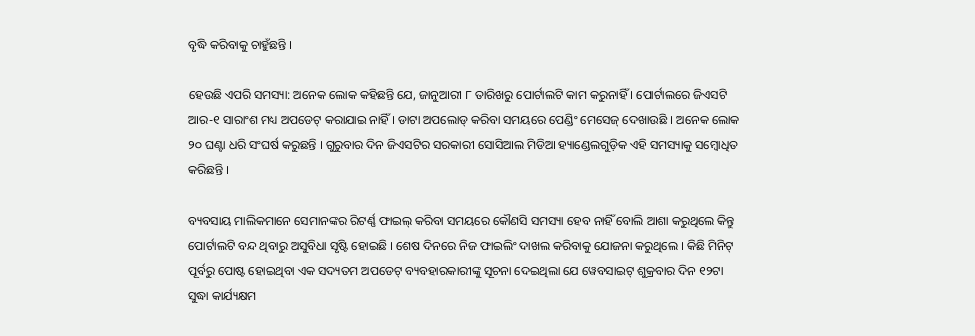ବୃଦ୍ଧି କରିବାକୁ ଚାହୁଁଛନ୍ତି ।

ହେଉଛି ଏପରି ସମସ୍ୟା: ଅନେକ ଲୋକ କହିଛନ୍ତି ଯେ, ଜାନୁଆରୀ ୮ ତାରିଖରୁ ପୋର୍ଟାଲଟି କାମ କରୁନାହିଁ । ପୋର୍ଟାଲରେ ଜିଏସଟି ଆର-୧ ସାରାଂଶ ମଧ୍ୟ ଅପଡେଟ୍ କରାଯାଇ ନାହିଁ । ଡାଟା ଅପଲୋଡ୍ କରିବା ସମୟରେ ପେଣ୍ଡିଂ ମେସେଜ୍ ଦେଖାଉଛି । ଅନେକ ଲୋକ ୨୦ ଘଣ୍ଟା ଧରି ସଂଘର୍ଷ କରୁଛନ୍ତି । ଗୁରୁବାର ଦିନ ଜିଏସଟିର ସରକାରୀ ସୋସିଆଲ ମିଡିଆ ହ୍ୟାଣ୍ଡେଲଗୁଡ଼ିକ ଏହି ସମସ୍ୟାକୁ ସମ୍ବୋଧିତ କରିଛନ୍ତି ।

ବ୍ୟବସାୟ ମାଲିକମାନେ ସେମାନଙ୍କର ରିଟର୍ଣ୍ଣ ଫାଇଲ୍ କରିବା ସମୟରେ କୌଣସି ସମସ୍ୟା ହେବ ନାହିଁ ବୋଲି ଆଶା କରୁଥିଲେ କିନ୍ତୁ ପୋର୍ଟାଲଟି ବନ୍ଦ ଥିବାରୁ ଅସୁବିଧା ସୃଷ୍ଟି ହୋଇଛି । ଶେଷ ଦିନରେ ନିଜ ଫାଇଲିଂ ଦାଖଲ କରିବାକୁ ଯୋଜନା କରୁଥିଲେ । କିଛି ମିନିଟ୍ ପୂର୍ବରୁ ପୋଷ୍ଟ ହୋଇଥିବା ଏକ ସଦ୍ୟତମ ଅପଡେଟ୍ ବ୍ୟବହାରକାରୀଙ୍କୁ ସୂଚନା ଦେଇଥିଲା ଯେ ୱେବସାଇଟ୍ ଶୁକ୍ରବାର ଦିନ ୧୨ଟା ସୁଦ୍ଧା କାର୍ଯ୍ୟକ୍ଷମ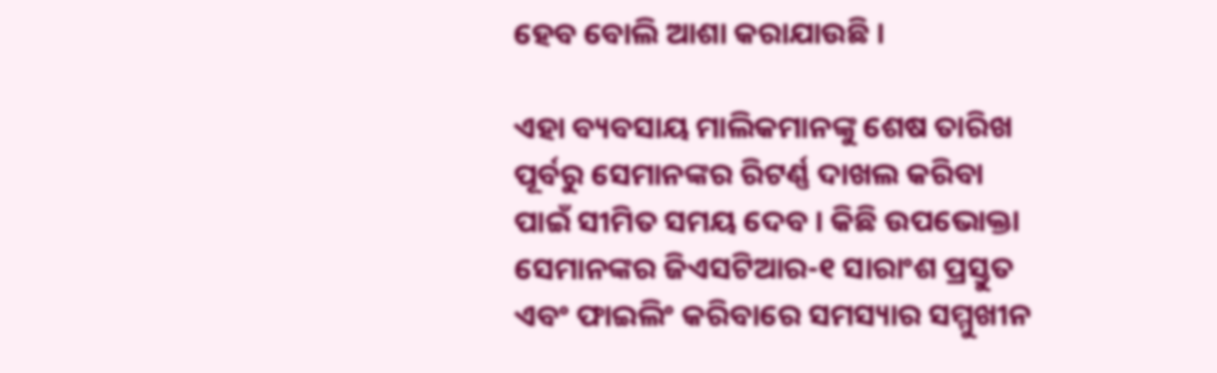ହେବ ବୋଲି ଆଶା କରାଯାଉଛି ।

ଏହା ବ୍ୟବସାୟ ମାଲିକମାନଙ୍କୁ ଶେଷ ତାରିଖ ପୂର୍ବରୁ ସେମାନଙ୍କର ରିଟର୍ଣ୍ଣ ଦାଖଲ କରିବା ପାଇଁ ସୀମିତ ସମୟ ଦେବ । କିଛି ଉପଭୋକ୍ତା ସେମାନଙ୍କର ଜିଏସଟିଆର-୧ ସାରାଂଶ ପ୍ରସ୍ତୁତ ଏବଂ ଫାଇଲିଂ କରିବାରେ ସମସ୍ୟାର ସମ୍ମୁଖୀନ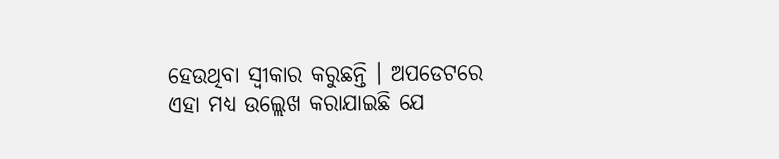ହେଉଥିବା ସ୍ୱୀକାର କରୁଛନ୍ତି । ଅପଡେଟରେ ଏହା ମଧ୍ୟ ଉଲ୍ଲେଖ କରାଯାଇଛି ଯେ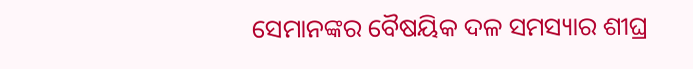ସେମାନଙ୍କର ବୈଷୟିକ ଦଳ ସମସ୍ୟାର ଶୀଘ୍ର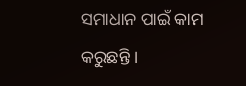ସମାଧାନ ପାଇଁ କାମ କରୁଛନ୍ତି ।